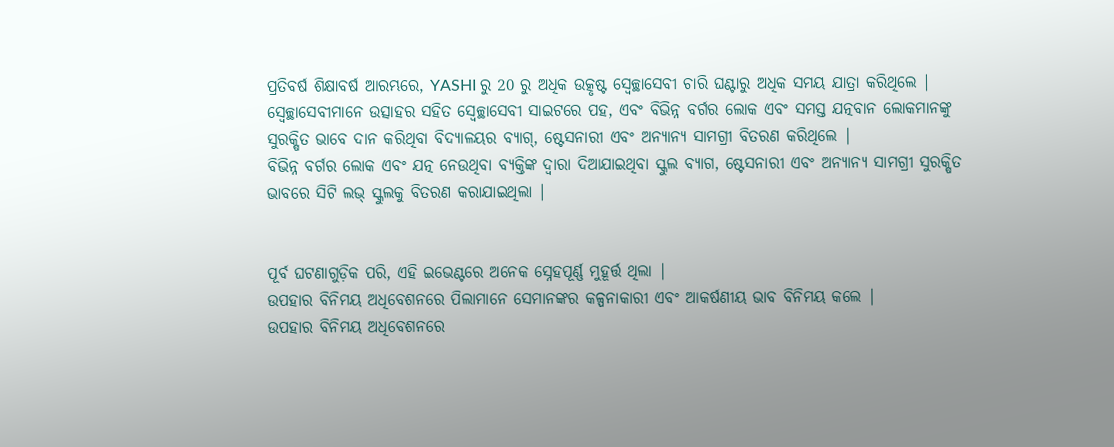ପ୍ରତିବର୍ଷ ଶିକ୍ଷାବର୍ଷ ଆରମ୍ଭରେ, YASHI ରୁ 20 ରୁ ଅଧିକ ଉତ୍କୃଷ୍ଟ ସ୍ବେଚ୍ଛାସେବୀ ଚାରି ଘଣ୍ଟାରୁ ଅଧିକ ସମୟ ଯାତ୍ରା କରିଥିଲେ |
ସ୍ୱେଚ୍ଛାସେବୀମାନେ ଉତ୍ସାହର ସହିତ ସ୍ୱେଚ୍ଛାସେବୀ ସାଇଟରେ ପହ, ଏବଂ ବିଭିନ୍ନ ବର୍ଗର ଲୋକ ଏବଂ ସମସ୍ତ ଯତ୍ନବାନ ଲୋକମାନଙ୍କୁ ସୁରକ୍ଷିତ ଭାବେ ଦାନ କରିଥିବା ବିଦ୍ୟାଳୟର ବ୍ୟାଗ୍, ଷ୍ଟେସନାରୀ ଏବଂ ଅନ୍ୟାନ୍ୟ ସାମଗ୍ରୀ ବିତରଣ କରିଥିଲେ |
ବିଭିନ୍ନ ବର୍ଗର ଲୋକ ଏବଂ ଯତ୍ନ ନେଉଥିବା ବ୍ୟକ୍ତିଙ୍କ ଦ୍ୱାରା ଦିଆଯାଇଥିବା ସ୍କୁଲ ବ୍ୟାଗ, ଷ୍ଟେସନାରୀ ଏବଂ ଅନ୍ୟାନ୍ୟ ସାମଗ୍ରୀ ସୁରକ୍ଷିତ ଭାବରେ ସିଟି ଲଭ୍ ସ୍କୁଲକୁ ବିତରଣ କରାଯାଇଥିଲା |


ପୂର୍ବ ଘଟଣାଗୁଡ଼ିକ ପରି, ଏହି ଇଭେଣ୍ଟରେ ଅନେକ ସ୍ନେହପୂର୍ଣ୍ଣ ମୁହୂର୍ତ୍ତ ଥିଲା |
ଉପହାର ବିନିମୟ ଅଧିବେଶନରେ ପିଲାମାନେ ସେମାନଙ୍କର କଳ୍ପନାକାରୀ ଏବଂ ଆକର୍ଷଣୀୟ ଭାବ ବିନିମୟ କଲେ |
ଉପହାର ବିନିମୟ ଅଧିବେଶନରେ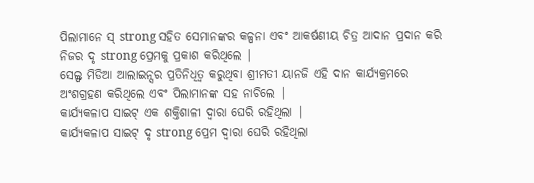ପିଲାମାନେ ସ୍ strong ସହିତ ସେମାନଙ୍କର କଳ୍ପନା ଏବଂ ଆକର୍ଷଣୀୟ ଚିତ୍ର ଆଦାନ ପ୍ରଦାନ କରି ନିଜର ଦୃ strong ପ୍ରେମକୁ ପ୍ରକାଶ କରିଥିଲେ |
ସେଲ୍ଫ ମିଡିଆ ଆଲାଇନ୍ସର ପ୍ରତିନିଧିତ୍ୱ କରୁଥିବା ଶ୍ରୀମତୀ ୟାନଜି ଏହି ଦାନ କାର୍ଯ୍ୟକ୍ରମରେ ଅଂଶଗ୍ରହଣ କରିଥିଲେ ଏବଂ ପିଲାମାନଙ୍କ ସହ ନାଚିଲେ |
କାର୍ଯ୍ୟକଳାପ ସାଇଟ୍ ଏକ ଶକ୍ତିଶାଳୀ ଦ୍ୱାରା ଘେରି ରହିଥିଲା |
କାର୍ଯ୍ୟକଳାପ ସାଇଟ୍ ଦୃ strong ପ୍ରେମ ଦ୍ୱାରା ଘେରି ରହିଥିଲା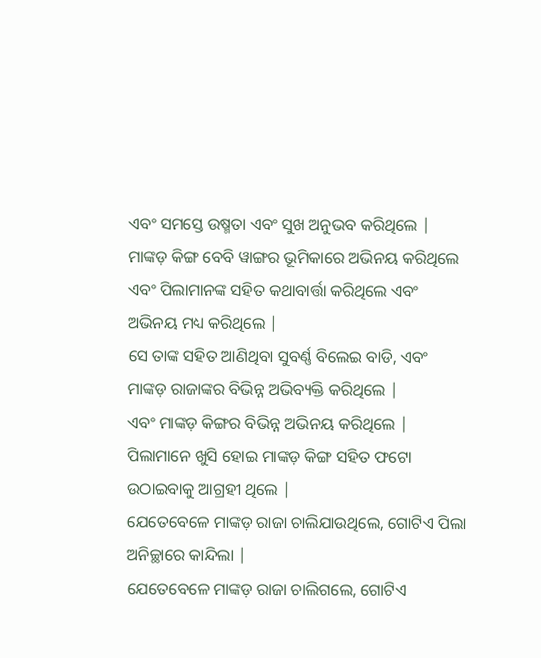ଏବଂ ସମସ୍ତେ ଉଷ୍ମତା ଏବଂ ସୁଖ ଅନୁଭବ କରିଥିଲେ |
ମାଙ୍କଡ଼ କିଙ୍ଗ ବେବି ୱାଙ୍ଗର ଭୂମିକାରେ ଅଭିନୟ କରିଥିଲେ ଏବଂ ପିଲାମାନଙ୍କ ସହିତ କଥାବାର୍ତ୍ତା କରିଥିଲେ ଏବଂ ଅଭିନୟ ମଧ୍ୟ କରିଥିଲେ |
ସେ ତାଙ୍କ ସହିତ ଆଣିଥିବା ସୁବର୍ଣ୍ଣ ବିଲେଇ ବାଡି, ଏବଂ ମାଙ୍କଡ଼ ରାଜାଙ୍କର ବିଭିନ୍ନ ଅଭିବ୍ୟକ୍ତି କରିଥିଲେ |
ଏବଂ ମାଙ୍କଡ଼ କିଙ୍ଗର ବିଭିନ୍ନ ଅଭିନୟ କରିଥିଲେ |
ପିଲାମାନେ ଖୁସି ହୋଇ ମାଙ୍କଡ଼ କିଙ୍ଗ ସହିତ ଫଟୋ ଉଠାଇବାକୁ ଆଗ୍ରହୀ ଥିଲେ |
ଯେତେବେଳେ ମାଙ୍କଡ଼ ରାଜା ଚାଲିଯାଉଥିଲେ, ଗୋଟିଏ ପିଲା ଅନିଚ୍ଛାରେ କାନ୍ଦିଲା |
ଯେତେବେଳେ ମାଙ୍କଡ଼ ରାଜା ଚାଲିଗଲେ, ଗୋଟିଏ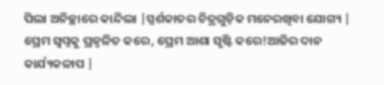ପିଲା ଅନିଚ୍ଛାରେ କାନ୍ଦିଲା |ସ୍ପର୍ଶକାତର ଚିତ୍ରଗୁଡ଼ିକ ମନେରଖିବା ଯୋଗ୍ୟ |
ପ୍ରେମ ସ୍ୱପ୍ନକୁ ପ୍ରଜ୍ୱଳିତ କରେ, ପ୍ରେମ ଆଶା ସୃଷ୍ଟି କରେ!ଆଜିର ଦାନ କାର୍ଯ୍ୟକଳାପ |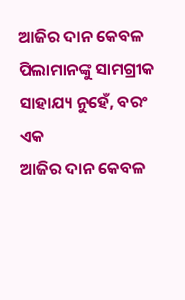ଆଜିର ଦାନ କେବଳ ପିଲାମାନଙ୍କୁ ସାମଗ୍ରୀକ ସାହାଯ୍ୟ ନୁହେଁ, ବରଂ ଏକ
ଆଜିର ଦାନ କେବଳ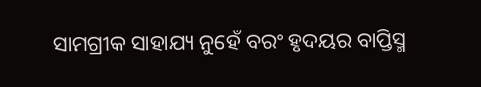ସାମଗ୍ରୀକ ସାହାଯ୍ୟ ନୁହେଁ ବରଂ ହୃଦୟର ବାପ୍ତିସ୍ମ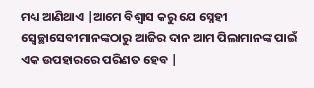ମଧ୍ୟ ଆଣିଥାଏ |ଆମେ ବିଶ୍ୱାସ କରୁ ଯେ ସ୍ନେହୀ ସ୍ୱେଚ୍ଛାସେବୀମାନଙ୍କଠାରୁ ଆଜିର ଦାନ ଆମ ପିଲାମାନଙ୍କ ପାଇଁ ଏକ ଉପହାରରେ ପରିଣତ ହେବ |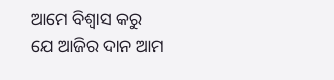ଆମେ ବିଶ୍ୱାସ କରୁ ଯେ ଆଜିର ଦାନ ଆମ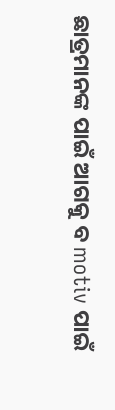ଛାତ୍ରମାନଙ୍କ ପାଇଁ ଆଗକୁ ବ motiv ପାଇଁ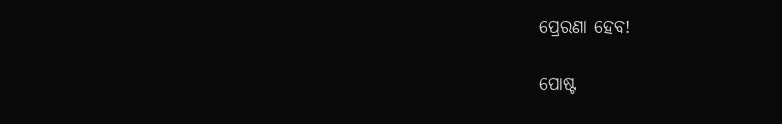ପ୍ରେରଣା ହେବ!

ପୋଷ୍ଟ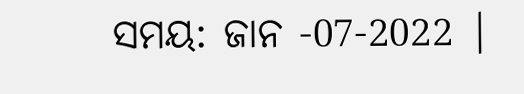ସମୟ: ଜାନ -07-2022 |